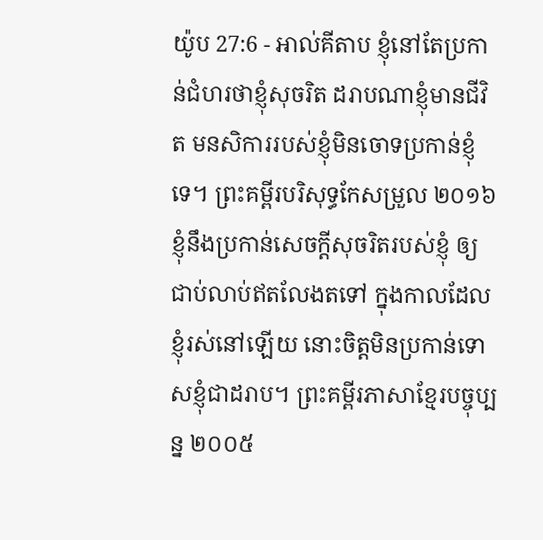យ៉ូប 27:6 - អាល់គីតាប ខ្ញុំនៅតែប្រកាន់ជំហរថាខ្ញុំសុចរិត ដរាបណាខ្ញុំមានជីវិត មនសិការរបស់ខ្ញុំមិនចោទប្រកាន់ខ្ញុំទេ។ ព្រះគម្ពីរបរិសុទ្ធកែសម្រួល ២០១៦ ខ្ញុំនឹងប្រកាន់សេចក្ដីសុចរិតរបស់ខ្ញុំ ឲ្យជាប់លាប់ឥតលែងតទៅ ក្នុងកាលដែលខ្ញុំរស់នៅឡើយ នោះចិត្តមិនប្រកាន់ទោសខ្ញុំជាដរាប។ ព្រះគម្ពីរភាសាខ្មែរបច្ចុប្បន្ន ២០០៥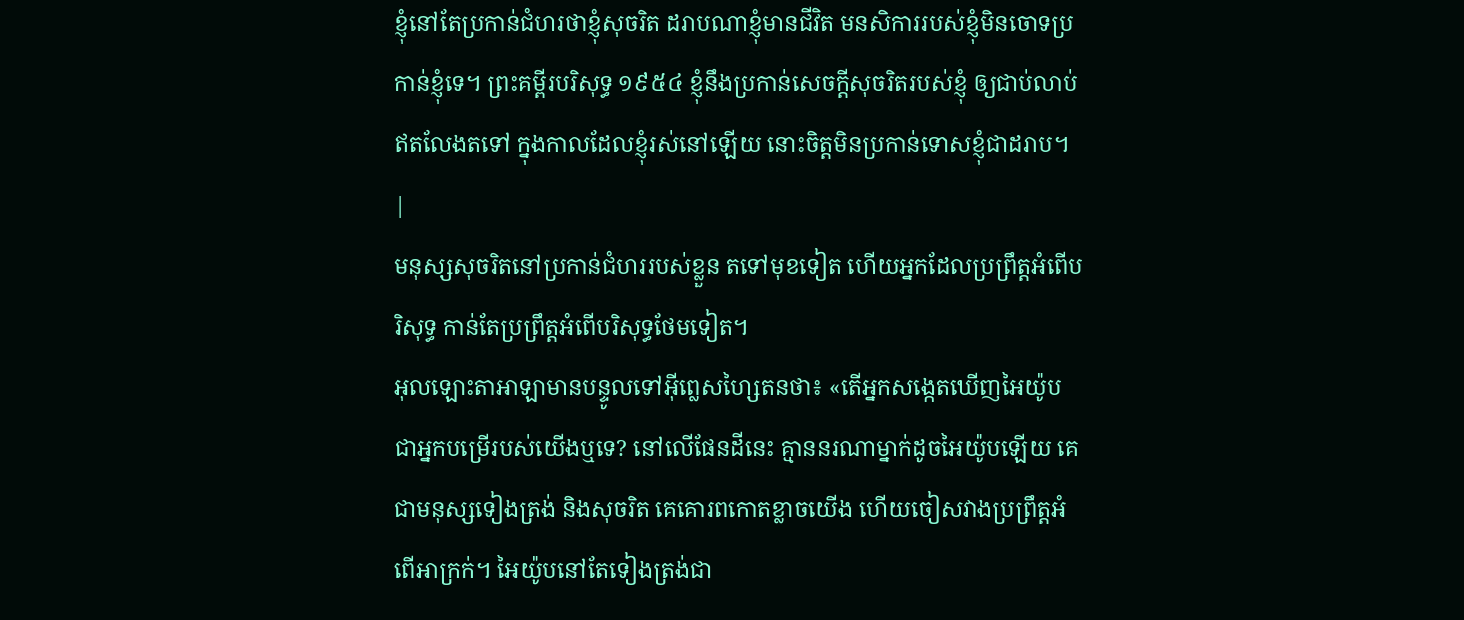ខ្ញុំនៅតែប្រកាន់ជំហរថាខ្ញុំសុចរិត ដរាបណាខ្ញុំមានជីវិត មនសិការរបស់ខ្ញុំមិនចោទប្រកាន់ខ្ញុំទេ។ ព្រះគម្ពីរបរិសុទ្ធ ១៩៥៤ ខ្ញុំនឹងប្រកាន់សេចក្ដីសុចរិតរបស់ខ្ញុំ ឲ្យជាប់លាប់ឥតលែងតទៅ ក្នុងកាលដែលខ្ញុំរស់នៅឡើយ នោះចិត្តមិនប្រកាន់ទោសខ្ញុំជាដរាប។ |
មនុស្សសុចរិតនៅប្រកាន់ជំហររបស់ខ្លួន តទៅមុខទៀត ហើយអ្នកដែលប្រព្រឹត្តអំពើបរិសុទ្ធ កាន់តែប្រព្រឹត្តអំពើបរិសុទ្ធថែមទៀត។
អុលឡោះតាអាឡាមានបន្ទូលទៅអ៊ីព្លេសហ្សៃតនថា៖ «តើអ្នកសង្កេតឃើញអៃយ៉ូប ជាអ្នកបម្រើរបស់យើងឬទេ? នៅលើផែនដីនេះ គ្មាននរណាម្នាក់ដូចអៃយ៉ូបឡើយ គេជាមនុស្សទៀងត្រង់ និងសុចរិត គេគោរពកោតខ្លាចយើង ហើយចៀសវាងប្រព្រឹត្តអំពើអាក្រក់។ អៃយ៉ូបនៅតែទៀងត្រង់ជា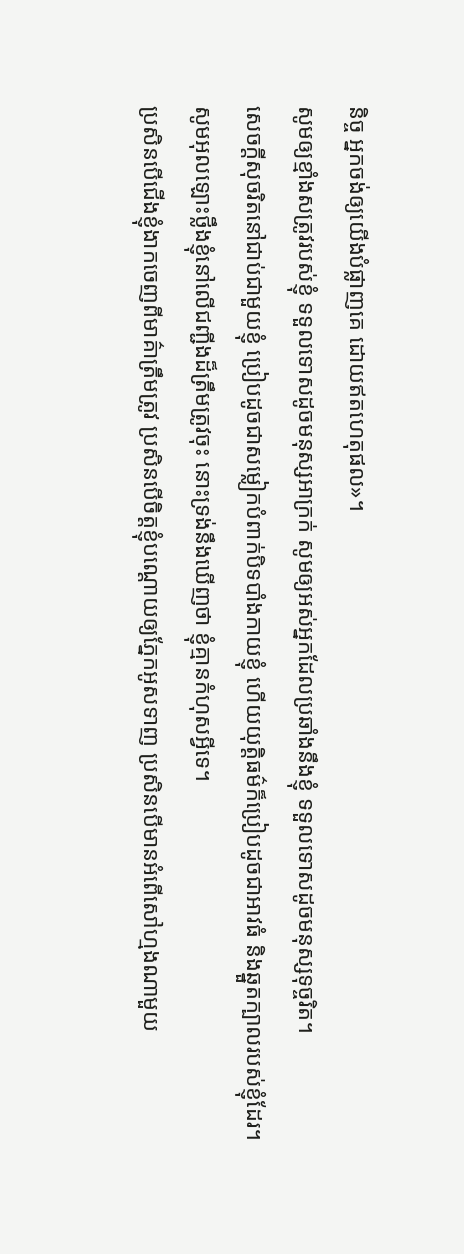និច្ច អ្នកចង់ឲ្យយើងបំផ្លាញគេ ដោយឥតហេតុផល»។
សូមឲ្យខ្មាំងសត្រូវរបស់ខ្ញុំ ទទួលទោសដូចមនុស្សអាក្រក់ សូមឲ្យអស់អ្នកដែលប្រឆាំងនឹងខ្ញុំ ទទួលទោសដូចមនុស្សទុច្ចរិត។
សេចក្ដីសុចរិតនៅជាប់ជាមួយខ្ញុំ ប្រៀបដូចជាសម្លៀកបំពាក់បិទបាំងកាយខ្ញុំ ហើយយុត្តិធម៌ក៏ប្រៀបដូចជាអាវធំ និងឆ្នួតក្បាលរបស់ខ្ញុំដែរ។
សូមអុលឡោះថ្លឹងខ្ញុំនៅលើជញ្ជីងដ៏ត្រឹមត្រូវចុះ នោះទ្រង់នឹងឃើញថា ខ្ញុំគ្មានកំហុសអ្វីទេ។
ប្រសិនបើជើងខ្ញុំងាកចេញពីមាគ៌ាត្រឹមត្រូវ ប្រសិនបើចិត្តខ្ញុំបណ្ដោយឲ្យភ្នែកអូសទាញ ប្រសិនបើមានអំពើសៅហ្មងណាមួយ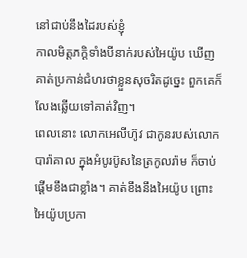នៅជាប់នឹងដៃរបស់ខ្ញុំ
កាលមិត្តភក្ដិទាំងបីនាក់របស់អៃយ៉ូប ឃើញគាត់ប្រកាន់ជំហរថាខ្លួនសុចរិតដូច្នេះ ពួកគេក៏លែងឆ្លើយទៅគាត់វិញ។
ពេលនោះ លោកអេលីហ៊ូវ ជាកូនរបស់លោកបារ៉ាគាល ក្នុងអំបូរប៊ូសនៃត្រកូលរ៉ាម ក៏ចាប់ផ្តើមខឹងជាខ្លាំង។ គាត់ខឹងនឹងអៃយ៉ូប ព្រោះអៃយ៉ូបប្រកា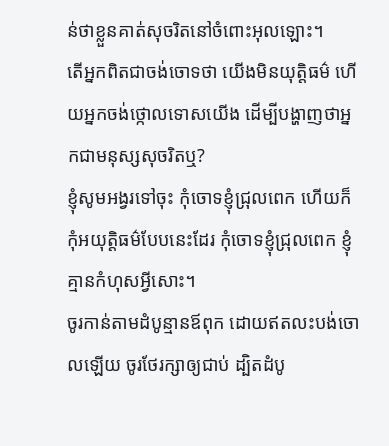ន់ថាខ្លួនគាត់សុចរិតនៅចំពោះអុលឡោះ។
តើអ្នកពិតជាចង់ចោទថា យើងមិនយុត្តិធម៌ ហើយអ្នកចង់ថ្កោលទោសយើង ដើម្បីបង្ហាញថាអ្នកជាមនុស្សសុចរិតឬ?
ខ្ញុំសូមអង្វរទៅចុះ កុំចោទខ្ញុំជ្រុលពេក ហើយក៏កុំអយុត្តិធម៌បែបនេះដែរ កុំចោទខ្ញុំជ្រុលពេក ខ្ញុំគ្មានកំហុសអ្វីសោះ។
ចូរកាន់តាមដំបូន្មានឪពុក ដោយឥតលះបង់ចោលឡើយ ចូរថែរក្សាឲ្យជាប់ ដ្បិតដំបូ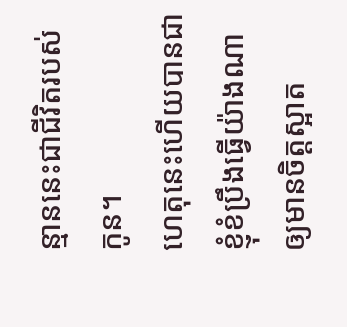ន្មាននេះជាជីវិតរបស់កូន។
ហេតុនេះហើយបានជាខ្ញុំខំប្រឹងធ្វើយ៉ាងណា ឲ្យមានចិត្ដស្អាត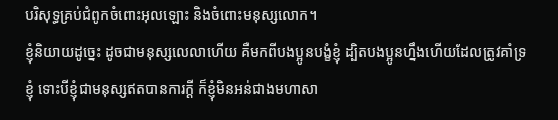បរិសុទ្ធគ្រប់ជំពូកចំពោះអុលឡោះ និងចំពោះមនុស្សលោក។
ខ្ញុំនិយាយដូច្នេះ ដូចជាមនុស្សលេលាហើយ គឺមកពីបងប្អូនបង្ខំខ្ញុំ ដ្បិតបងប្អូនហ្នឹងហើយដែលត្រូវគាំទ្រខ្ញុំ ទោះបីខ្ញុំជាមនុស្សឥតបានការក្ដី ក៏ខ្ញុំមិនអន់ជាងមហាសា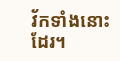វ័កទាំងនោះដែរ។